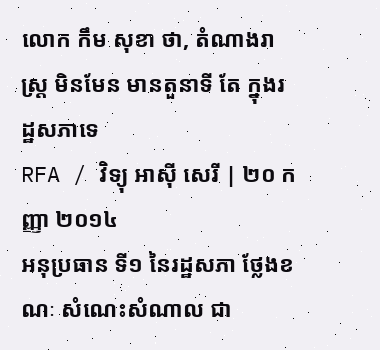លោក កឹម សុខា ថា, តំណាងរាស្ត្រ មិនមែន មានតួនាទី តែ ក្នុងរដ្ឋសភាទេ
RFA / វិទ្យុ អាស៊ី សេរី | ២០ កញ្ញា ២០១៤
អនុប្រធាន ទី១ នៃរដ្ឋសភា ថ្លែងខណៈ សំណេះសំណាល ជា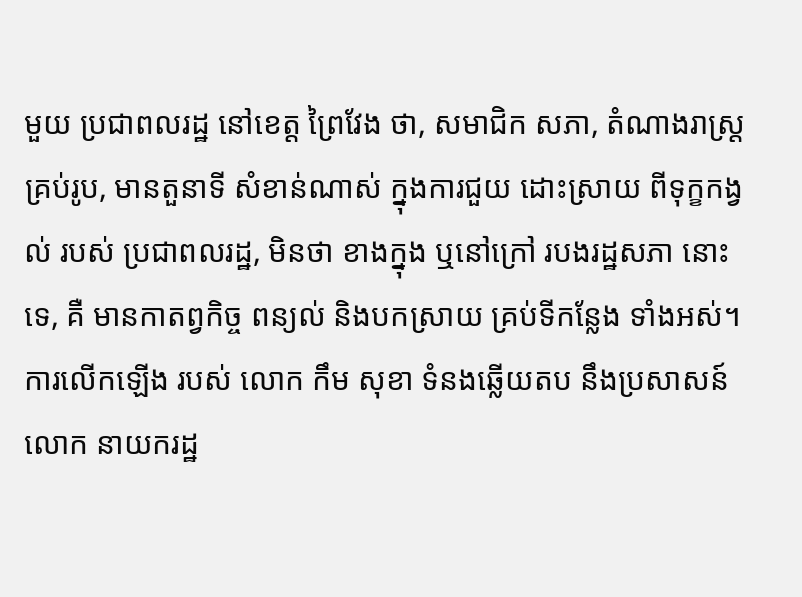មួយ ប្រជាពលរដ្ឋ នៅខេត្ត ព្រៃវែង ថា, សមាជិក សភា, តំណាងរាស្ត្រ គ្រប់រូប, មានតួនាទី សំខាន់ណាស់ ក្នុងការជួយ ដោះស្រាយ ពីទុក្ខកង្វល់ របស់ ប្រជាពលរដ្ឋ, មិនថា ខាងក្នុង ឬនៅក្រៅ របងរដ្ឋសភា នោះទេ, គឺ មានកាតព្វកិច្ច ពន្យល់ និងបកស្រាយ គ្រប់ទីកន្លែង ទាំងអស់។
ការលើកឡើង របស់ លោក កឹម សុខា ទំនងឆ្លើយតប នឹងប្រសាសន៍ លោក នាយករដ្ឋ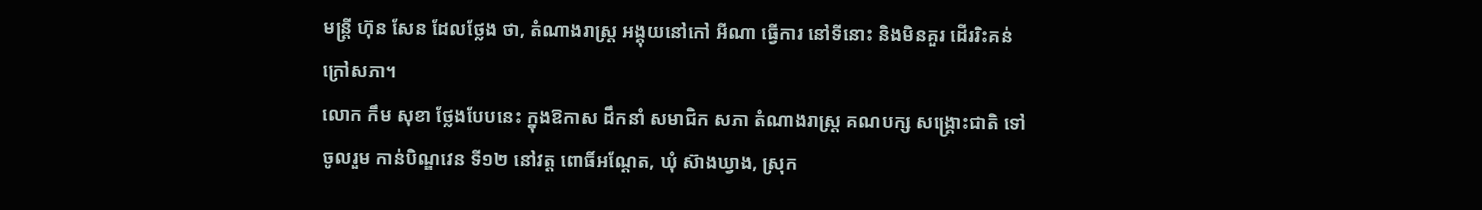មន្ត្រី ហ៊ុន សែន ដែលថ្លែង ថា, តំណាងរាស្ត្រ អង្គុយនៅកៅ អីណា ធ្វើការ នៅទីនោះ និងមិនគួរ ដើររិះគន់ ក្រៅសភា។
លោក កឹម សុខា ថ្លែងបែបនេះ ក្នុងឱកាស ដឹកនាំ សមាជិក សភា តំណាងរាស្ត្រ គណបក្ស សង្គ្រោះជាតិ ទៅចូលរួម កាន់បិណ្ឌវេន ទី១២ នៅវត្ត ពោធិ៍អណ្ដែត, ឃុំ ស៊ាងឃ្វាង, ស្រុក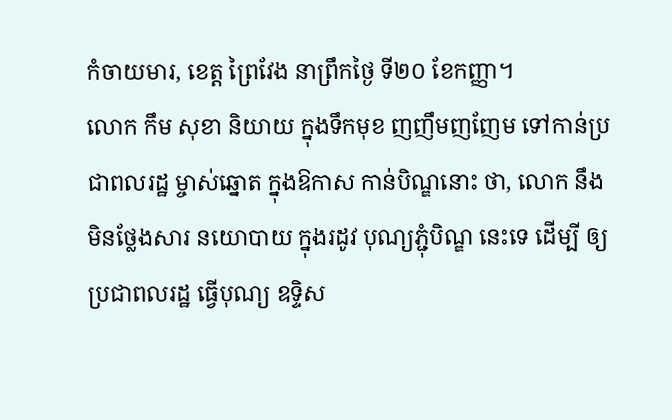កំចាយមារ, ខេត្ត ព្រៃវែង នាព្រឹកថ្ងៃ ទី២០ ខែកញ្ញា។
លោក កឹម សុខា និយាយ ក្នុងទឹកមុខ ញញឹមញញែម ទៅកាន់ប្រជាពលរដ្ឋ ម្ចាស់ឆ្នោត ក្នុងឱកាស កាន់បិណ្ឌនោះ ថា, លោក នឹងមិនថ្លែងសារ នយោបាយ ក្នុងរដូវ បុណ្យភ្ជុំបិណ្ឌ នេះទេ ដើម្បី ឲ្យប្រជាពលរដ្ឋ ធ្វើបុណ្យ ឧទ្ទិស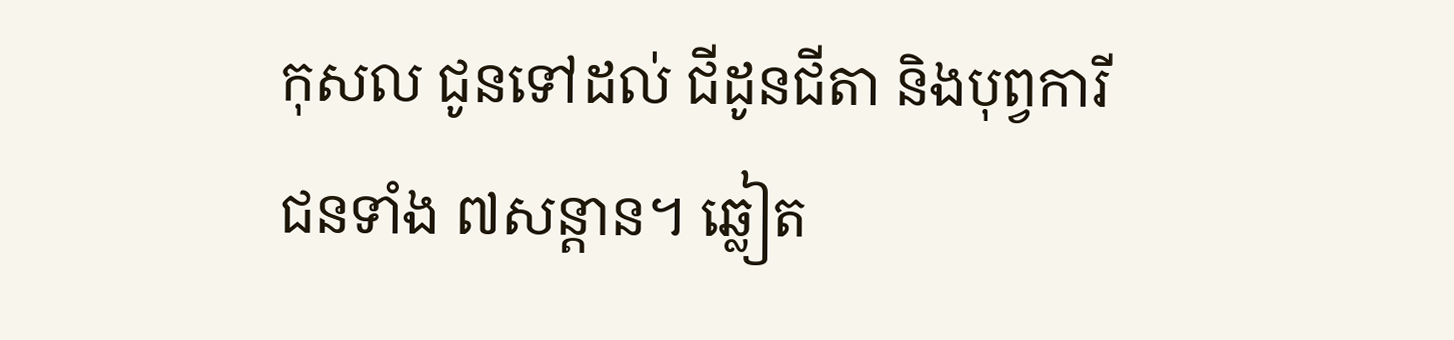កុសល ជូនទៅដល់ ជីដូនជីតា និងបុព្វការី ជនទាំង ៧សន្ដាន។ ឆ្លៀត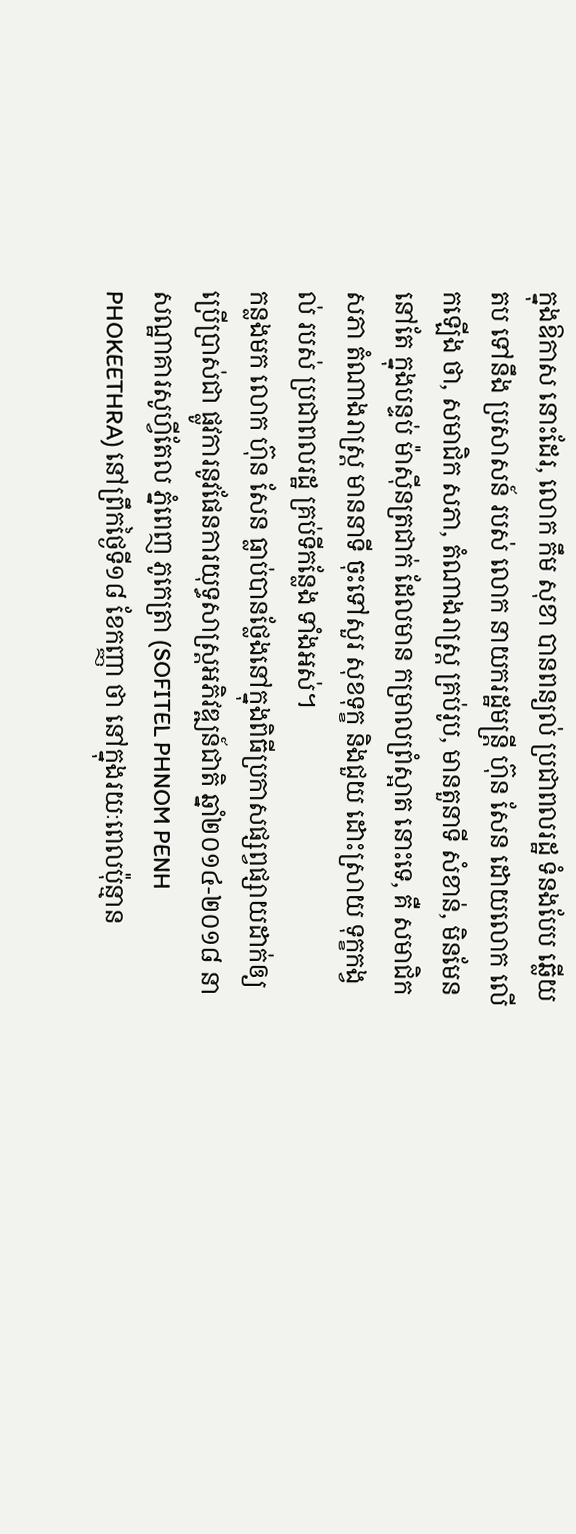ក្នុងឱកាស នោះដែរ, លោក កឹម សុខា បានពន្យល់ ប្រជាពលរដ្ឋ ទំនងបែប ឆ្លើយតប ទៅនឹង ប្រសាសន៍ របស់ លោក នាយករដ្ឋមន្ត្រី ហ៊ុន សែន ដោយលោក លើកឡើង ថា, សមាជិក សភា, តំណាងរាស្ត្រ គ្រប់រូប, មានតួនាទី សំខាន់, មិនមែន នៅតែ ក្នុងបន្ទប់ ម៉ាស៊ីនត្រជាក់ ដែលមាន កម្រាលព្រំស្អាត នោះទេ, គឺ សមាជិកសភា តំណាងរាស្ត្រ មាននាទី ចុះទៅសួរ សុខទុក្ខ និងជួយ ដោះស្រាយ ទុក្ខកង្វល់ របស់ ប្រជាពលរដ្ឋ គ្រប់ទីកន្លែង ទាំងអស់។
កន្លងមក លោក ហ៊ុន សែន ធ្លាប់បានថ្លែងនៅក្នុងពិធីប្រកាសផ្សព្វផ្សាយដាក់ឲ្យប្រើប្រាស់ជា ផ្លូវការនូវផែនការយុទ្ធសាស្ត្រអភិវឌ្ឍន៍ជាតិ ឆ្នាំ២០១៤-២០១៨ នាសណ្ឋាគារសូហ្វីតែល ភ្នំពេញ ភូកេត្រា (SOFITEL PHNOM PENH PHOKEETHRA) នៅព្រឹកថ្ងៃទី១៨ ខែកញ្ញា ថា នៅក្នុងរយៈពេលប៉ុន្មាន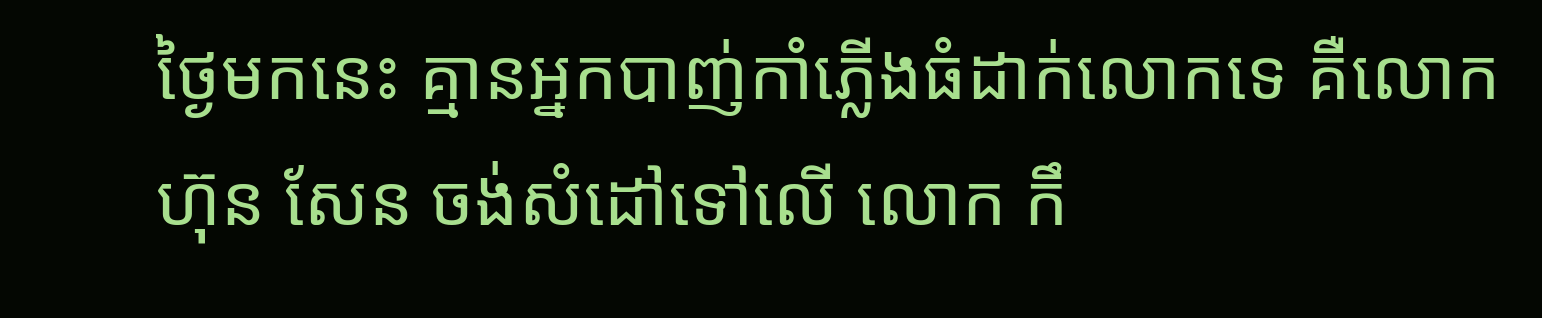ថ្ងៃមកនេះ គ្មានអ្នកបាញ់កាំភ្លើងធំដាក់លោកទេ គឺលោក ហ៊ុន សែន ចង់សំដៅទៅលើ លោក កឹ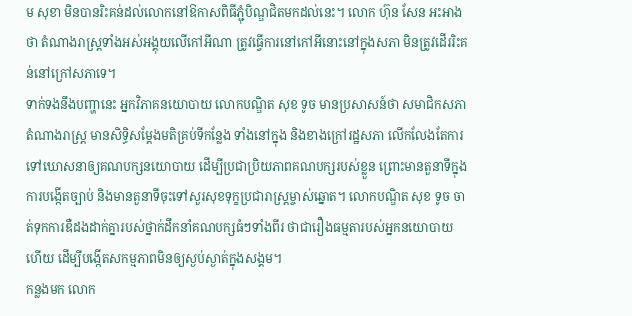ម សុខា មិនបានរិះគន់ដល់លោកនៅឱកាសពិធីភ្ជុំបិណ្ឌជិតមកដល់នេះ។ លោក ហ៊ុន សែន អះអាងថា តំណាងរាស្ត្រទាំងអស់អង្គុយលើកៅអីណា ត្រូវធ្វើការនៅកៅអីនោះនៅក្នុងសភា មិនត្រូវដើររិះគន់នៅក្រៅសភាទេ។
ទាក់ទងនឹងបញ្ហានេះ អ្នកវិភាគនយោបាយ លោកបណ្ឌិត សុខ ទូច មានប្រសាសន៍ថា សមាជិកសភាតំណាងរាស្ត្រ មានសិទ្ធិសម្ដែងមតិគ្រប់ទីកន្លែង ទាំងនៅក្នុង និងខាងក្រៅរដ្ឋសភា លើកលែងតែការទៅឃោសនាឲ្យគណបក្សនយោបាយ ដើម្បីប្រជាប្រិយភាពគណបក្សរបស់ខ្លួន ព្រោះមានតួនាទីក្នុងការបង្កើតច្បាប់ និងមានតួនាទីចុះទៅសួរសុខទុក្ខប្រជារាស្ត្រម្ចាស់ឆ្នោត។ លោកបណ្ឌិត សុខ ទូច ចាត់ទុកការឌឺដងដាក់គ្នារបស់ថ្នាក់ដឹកនាំគណបក្សធំៗទាំងពីរ ថាជារឿងធម្មតារបស់អ្នកនយោបាយហើយ ដើម្បីបង្កើតសកម្មភាពមិនឲ្យស្ងប់ស្ងាត់ក្នុងសង្គម។
កន្លងមក លោក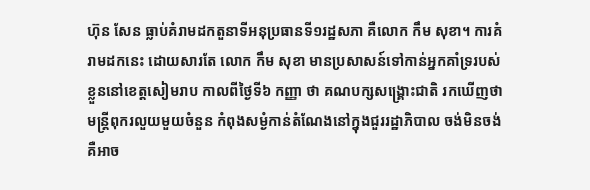ហ៊ុន សែន ធ្លាប់គំរាមដកតួនាទីអនុប្រធានទី១រដ្ឋសភា គឺលោក កឹម សុខា។ ការគំរាមដកនេះ ដោយសារតែ លោក កឹម សុខា មានប្រសាសន៍ទៅកាន់អ្នកគាំទ្ររបស់ខ្លួននៅខេត្តសៀមរាប កាលពីថ្ងៃទី៦ កញ្ញា ថា គណបក្សសង្គ្រោះជាតិ រកឃើញថា មន្ត្រីពុករលួយមួយចំនួន កំពុងសម្ងំកាន់តំណែងនៅក្នុងជួររដ្ឋាភិបាល ចង់មិនចង់ គឺអាច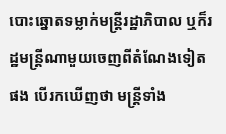បោះឆ្នោតទម្លាក់មន្ត្រីរដ្ឋាភិបាល ឬក៏រដ្ឋមន្ត្រីណាមួយចេញពីតំណែងទៀតផង បើរកឃើញថា មន្ត្រីទាំង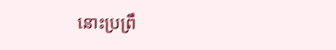នោះប្រព្រឹ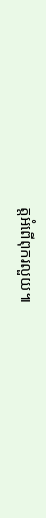ត្តអំពើពុករលួយ៕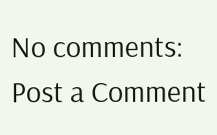No comments:
Post a Comment